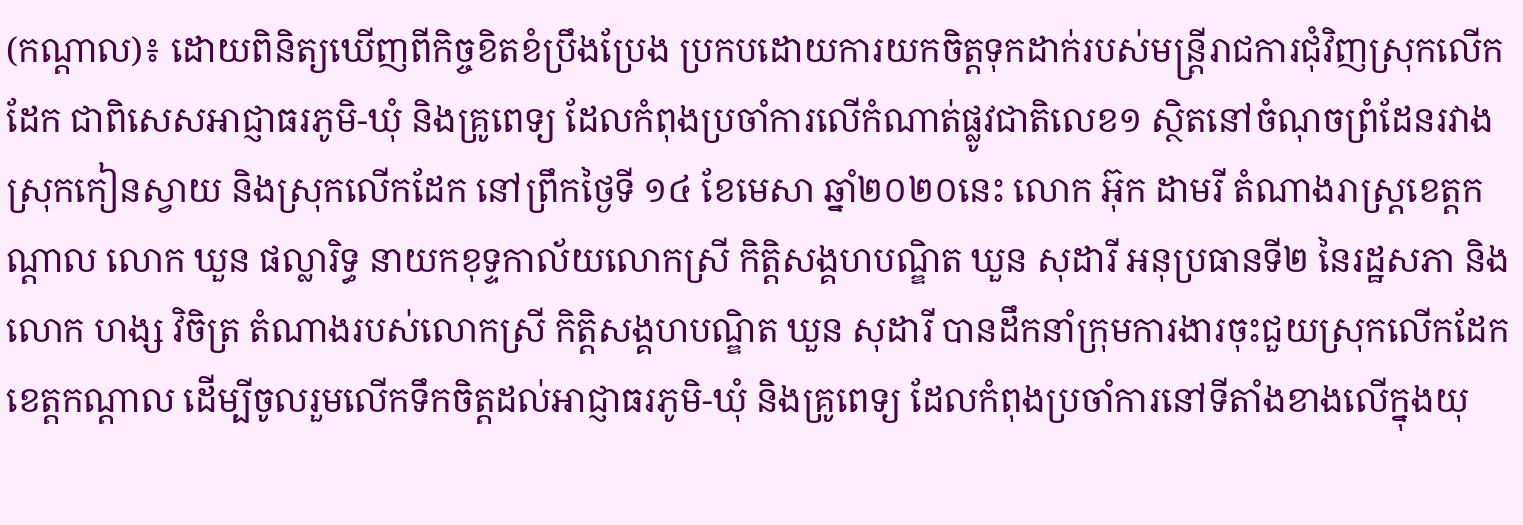(កណ្តាល)៖ ដោយពិនិត្យឃើញពីកិច្ចខិតខំប្រឹងប្រែង ប្រកបដោយការយកចិត្តទុកដាក់របស់មន្រ្តីរាជការជុំវិញស្រុកលើកដែក ជាពិសេសអាជ្ញាធរភូមិ-ឃុំ និងគ្រូពេទ្យ ដែលកំពុងប្រចាំការលើកំណាត់ផ្លូវជាតិលេខ១ ស្ថិតនៅចំណុចព្រំដែនរវាងស្រុកកៀនស្វាយ និងស្រុកលើកដែក នៅព្រឹកថ្ងៃទី ១៤ ខែមេសា ឆ្នាំ២០២០នេះ លោក អ៊ុក ដាមរី តំណាងរាស្រ្តខេត្តកណ្តាល លោក ឃួន ផល្លារិទ្ធ នាយកខុទ្ទកាល័យលោកស្រី កិត្តិសង្គហបណ្ឌិត ឃួន សុដារី អនុប្រធានទី២ នៃរដ្ឋសភា និង លោក ហង្ស វិចិត្រ តំណាងរបស់លោកស្រី កិត្តិសង្គហបណ្ឌិត ឃួន សុដារី បានដឹកនាំក្រុមការងារចុះជួយស្រុកលើកដែក ខេត្តកណ្តាល ដើម្បីចូលរួមលើកទឹកចិត្តដល់អាជ្ញាធរភូមិ-ឃុំ និងគ្រូពេទ្យ ដែលកំពុងប្រចាំការនៅទីតាំងខាងលើក្នុងយុ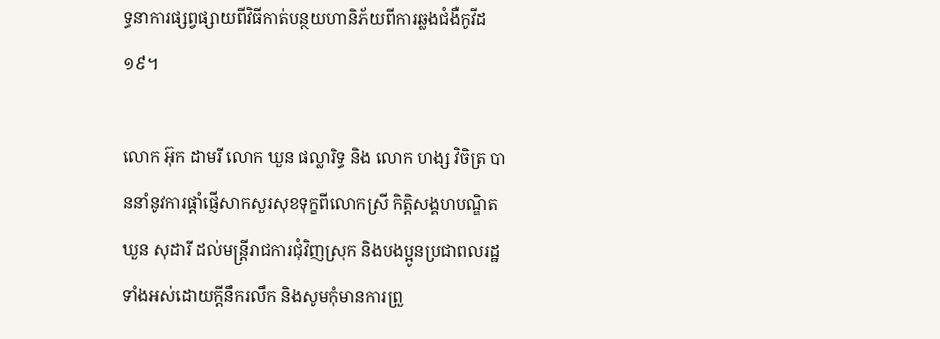ទ្ធនាការផ្សព្វផ្សាយពីវិធីកាត់បន្ថយហានិភ័យពីការឆ្លងជំងឺកូវីដ ១៩។

លោក អ៊ុក ដាមរី លោក ឃួន ផល្លារិទ្ធ និង លោក ហង្ស វិចិត្រ បាននាំនូវការផ្តាំផ្ញើសាកសួរសុខទុក្ខពីលោកស្រី កិត្តិសង្គហបណ្ឌិត ឃួន សុដារី ដល់មន្រ្តីរាជការជុំវិញស្រុក និងបងប្អូនប្រជាពលរដ្ឋទាំងអស់ដោយក្តីនឹករលឹក និងសូមកុំមានការព្រួ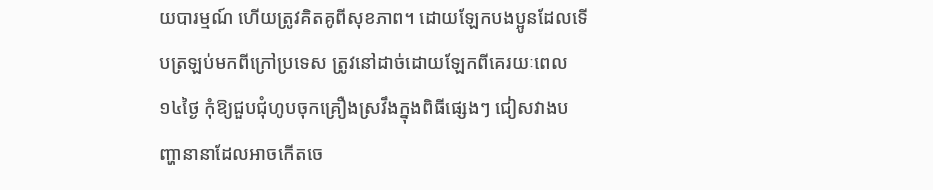យបារម្មណ៍ ហើយត្រូវគិតគូពីសុខភាព។ ដោយឡែកបងប្អូនដែលទើបត្រឡប់មកពីក្រៅប្រទេស ត្រូវនៅដាច់ដោយឡែកពីគេរយៈពេល ១៤ថ្ងៃ កុំឱ្យជួបជុំហូបចុកគ្រឿងស្រវឹងក្នុងពិធីផ្សេងៗ ជៀសវាងបញ្ហានានាដែលអាចកើតចេ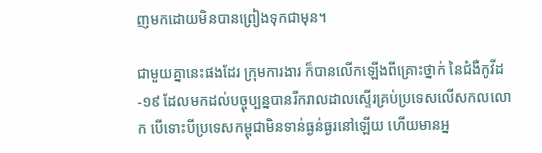ញមកដោយមិនបានព្រៀងទុកជាមុន។

ជាមួយគ្នានេះផងដែរ ក្រុមការងារ ក៏បានលើកឡើងពីគ្រោះថ្នាក់ នៃជំងឺកូវីដ-១៩ ដែលមកដល់បច្ចុប្បន្នបានរីករាលដាលស្ទើរគ្រប់ប្រទេសលើសកលលោក បើទោះបីប្រទេសកម្ពុជាមិនទាន់ធ្ងន់ធ្ងរនៅឡើយ ហើយមានអ្ន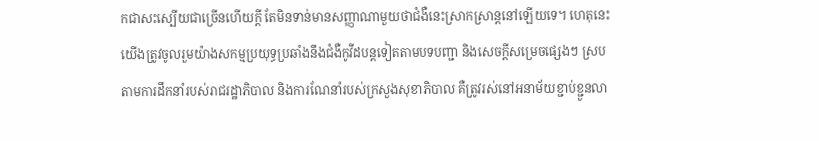កជាសះស្បើយជាច្រើនហើយក្តី តែមិនទាន់មានសញ្ញាណាមួយថាជំងឺនេះស្រាកស្រាន្តនៅឡើយទេ។ ហេតុនេះ យើងត្រូវចូលរួមយ៉ាងសកម្មប្រយុទ្ធប្រឆាំងនឹងជំងឺកូវីដបន្តទៀតតាមបទបញ្ជា និងសេចក្តីសម្រេចផ្សេងៗ ស្របតាមការដឹកនាំរបស់រាជរដ្ឋាភិបាល និងការណែនាំរបស់ក្រសួងសុខាភិបាល គឺត្រូវរស់នៅអនាម័យខ្ជាប់ខ្ជួនលា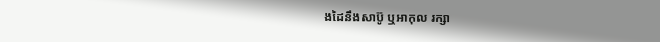ងដៃនឹងសាប៊ូ ឬអាកុល រក្សា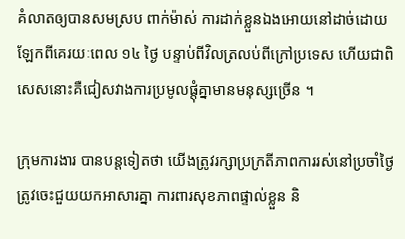គំលាតឲ្យបានសមស្រប ពាក់ម៉ាស់ ការដាក់ខ្លួនឯងអោយនៅដាច់ដោយឡែកពីគេរយៈពេល ១៤ ថ្ងៃ បន្ទាប់ពីវិលត្រលប់ពីក្រៅប្រទេស ហើយជាពិសេសនោះគឺជៀសវាងការប្រមូលផ្តុំគ្នាមានមនុស្សច្រើន ។

ក្រុមការងារ បានបន្តទៀតថា យើងត្រូវរក្សាប្រក្រតីភាពការរស់នៅប្រចាំថ្ងៃ ត្រូវចេះជួយយកអាសារគ្នា ការពារសុខភាពផ្ទាល់ខ្លួន និ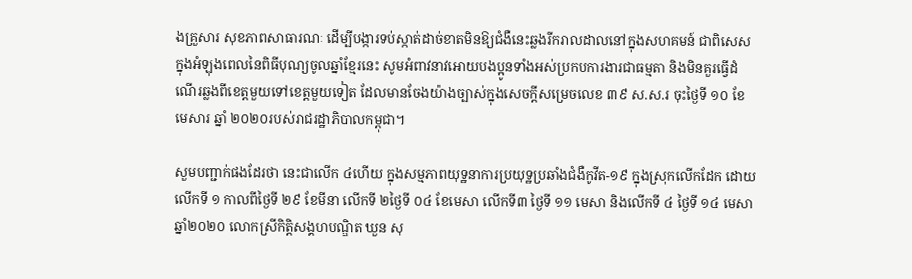ងគ្រួសារ សុខភាពសាធារណៈ ដើម្បីបង្ការទប់ស្កាត់ដាច់ខាតមិនឱ្យជំងឺនេះឆ្លងរីករាលដាលនៅក្នុងសហគមន៍ ជាពិសេសក្នុងអំឡុងពេលនៃពិធីបុណ្យចូលឆ្នាំខ្មែរនេះ សូមអំពាវនាវអោយបងប្អូនទាំងអស់ប្រកបការងារជាធម្មតា និងមិនគួរធ្វើដំណើរឆ្លងពីខេត្តមួយទៅខេត្តមួយទៀត ដែលមានចែងយ៉ាងច្បាស់ក្នុងសេចក្តីសម្រេចលេខ ៣៩ ស.ស.រ ចុះថ្ងៃទី ១០ ខែមេសារ ឆ្នាំ ២០២០របស់រាជរដ្ឋាភិបាលកម្ពុជា។

សួមបញ្ជាក់ផងដែរថា នេះជាលើក ៤ហើយ ក្នុងសម្មភាពយុទ្ឋនាការប្រយុទ្ឋប្រឆាំងជំងឺកូវីត-១៩ ក្នុងស្រុកលើកដែក ដោយលើកទី ១ កាលពីថ្ងៃទី ២៩ ខែមីនា លើកទី ២ថ្ងៃទី ០៤ ខែមេសា លើកទី៣ ថ្ងៃទី ១១ មេសា និងលើកទី ៤ ថ្ងៃទី ១៤ មេសា ឆ្នាំ២០២០ លោកស្រីកិត្តិសង្គហបណ្ឌិត ឃួន សុ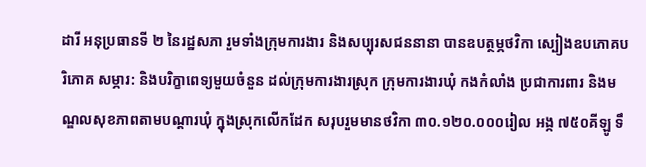ដារី អនុប្រធានទី ២ នៃរដ្ឋសភា រួមទាំងក្រុមការងារ និងសប្បុរសជននានា បានឧបត្ថម្ភថវិកា ស្បៀងឧបភោគបរិភោគ សម្ភារ: និងបរិក្ខាពេទ្យមួយចំនួន ដល់ក្រុមការងារស្រុក ក្រុមការងារឃុំ កងកំលាំង ប្រជាការពារ និងមណ្ឌលសុខភាពតាមបណ្តារឃុំ ក្នុងស្រុកលើកដែក សរុបរួមមានថវិកា ៣០.១២០.០០០រៀល អង្ក ៧៥០គីឡូ ទឹ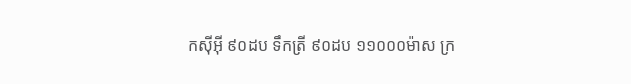កស៊ីអ៊ី ៩០ដប ទឹកត្រី ៩០ដប ១១០០០ម៉ាស ក្រ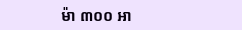ម៉ា ៣០០ អា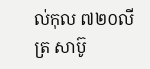ល់កុល ៧២០លីត្រ សាប៊ូ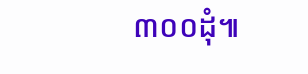៣០០ដុំ៕